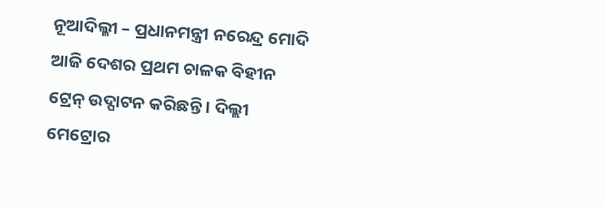ନୂଆଦିଲ୍ଳୀ – ପ୍ରଧାନମନ୍ତ୍ରୀ ନରେନ୍ଦ୍ର ମୋଦି ଆଜି ଦେଶର ପ୍ରଥମ ଚାଳକ ବିହୀନ ଟ୍ରେନ୍ ଉଦ୍ଘାଟନ କରିଛନ୍ତି । ଦିଲ୍ଲୀ ମେଟ୍ରୋର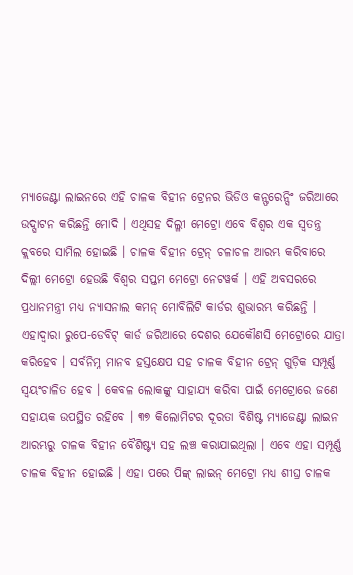ମ୍ୟାଜେଣ୍ଟା ଲାଇନରେ ଏହି ଚାଳକ ବିହୀନ ଟ୍ରେନର ଭିଡିଓ କନ୍ଫରେନ୍ସିଂ ଜରିଆରେ ଉଦ୍ଘାଟନ କରିଛନ୍ତି ମୋଦି । ଏଥିସହ ଦିଲ୍ଳୀ ମେଟ୍ରୋ ଏବେ ବିଶ୍ୱର ଏକ ସ୍ୱତନ୍ତ୍ର କ୍ଲବରେ ସାମିଲ ହୋଇଛି । ଚାଳକ ବିହୀନ ଟ୍ରେନ୍ ଚଳାଚଳ ଆରମ୍ଭ କରିବାରେ ଦିଲ୍ଲୀ ମେଟ୍ରୋ ହେଉଛି ବିଶ୍ୱର ସପ୍ତମ ମେଟ୍ରୋ ନେଟୱର୍କ । ଏହି ଅବସରରେ ପ୍ରଧାନମନ୍ତ୍ରୀ ମଧ୍ୟ ନ୍ୟାସନାଲ କମନ୍ ମୋବିଲିଟି କାର୍ଡର ଶୁଭାରମ୍ଭ କରିଛନ୍ତି । ଏହାଦ୍ୱାରା ରୁପେ-ଡେବିଟ୍ କାର୍ଡ ଜରିଆରେ ଦେଶର ଯେକୌଣସି ମେଟ୍ରୋରେ ଯାତ୍ରା କରିହେବ । ସର୍ବନିମ୍ନ ମାନବ ହସ୍ତକ୍ଷେପ ସହ ଚାଳକ ବିହୀନ ଟ୍ରେନ୍ ଗୁଡ଼ିକ ସମ୍ପୂର୍ଣ୍ଣ ସ୍ୱୟଂଚାଳିତ ହେବ । କେବଳ ଲୋକଙ୍କୁ ସାହାଯ୍ୟ କରିବା ପାଇଁ ମେଟ୍ରୋରେ ଜଣେ ସହାୟକ ଉପସ୍ଥିତ ରହିବେ । ୩୭ କିଲୋମିଟର ଦୂରତା ବିଶିଷ୍ଟ ମ୍ୟାଜେଣ୍ଟା ଲାଇନ ଆରମ୍ଭରୁ ଚାଳକ ବିହୀନ ବୈଶିଷ୍ଟ୍ୟ ସହ ଲଞ୍ଚ କରାଯାଇଥିଲା । ଏବେ ଏହା ସମ୍ପୂର୍ଣ୍ଣ ଚାଳକ ବିହୀନ ହୋଇଛି । ଏହା ପରେ ପିଙ୍କ୍ ଲାଇନ୍ ମେଟ୍ରୋ ମଧ୍ୟ ଶୀଘ୍ର ଚାଳକ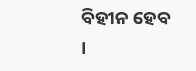ବିହୀନ ହେବ ।